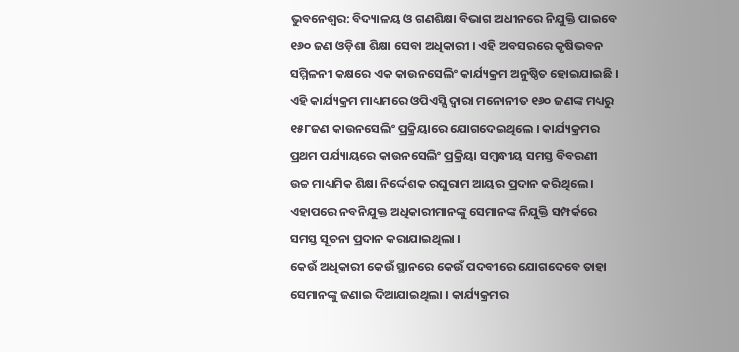ଭୁବନେଶ୍ୱର: ବିଦ୍ୟାଳୟ ଓ ଗଣଶିକ୍ଷା ବିଭାଗ ଅଧୀନରେ ନିଯୁକ୍ତି ପାଇବେ ୧୬୦ ଜଣ ଓଡ଼ିଶା ଶିକ୍ଷା ସେବା ଅଧିକାରୀ । ଏହି ଅବସରରେ କୃଷିଭବନ ସମ୍ମିଳନୀ କକ୍ଷରେ ଏକ କାଉନସେଲିଂ କାର୍ଯ୍ୟକ୍ରମ ଅନୁଷ୍ଠିତ ହୋଇଯାଇଛି । ଏହି କାର୍ଯ୍ୟକ୍ରମ ମାଧ୍ୟମରେ ଓପିଏସ୍ସି ଦ୍ୱାରା ମନୋନୀତ ୧୬୦ ଜଣଙ୍କ ମଧ୍ୟରୁ ୧୫୮ଜଣ କାଉନସେଲିଂ ପ୍ରକ୍ରିୟାରେ ଯୋଗଦେଇଥିଲେ । କାର୍ଯ୍ୟକ୍ରମର ପ୍ରଥମ ପର୍ଯ୍ୟାୟରେ କାଉନସେଲିଂ ପ୍ରକ୍ରିୟା ସମ୍ବନ୍ଧୀୟ ସମସ୍ତ ବିବରଣୀ ଉଚ୍ଚ ମାଧ୍ୟମିକ ଶିକ୍ଷା ନିର୍ଦ୍ଦେଶକ ରଘୁରାମ ଆୟର ପ୍ରଦାନ କରିଥିଲେ । ଏହାପରେ ନବନିଯୁକ୍ତ ଅଧିକାରୀମାନଙ୍କୁ ସେମାନଙ୍କ ନିଯୁକ୍ତି ସମ୍ପର୍କରେ ସମସ୍ତ ସୂଚନା ପ୍ରଦାନ କରାଯାଇଥିଲା ।
କେଉଁ ଅଧିକାରୀ କେଉଁ ସ୍ଥାନରେ କେଉଁ ପଦବୀରେ ଯୋଗଦେବେ ତାହା ସେମାନଙ୍କୁ ଜଣାଇ ଦିଆଯାଇଥିଲା । କାର୍ଯ୍ୟକ୍ରମର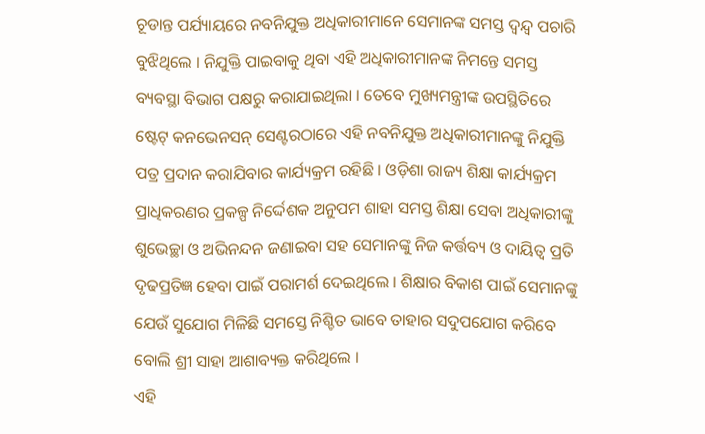ଚୂଡାନ୍ତ ପର୍ଯ୍ୟାୟରେ ନବନିଯୁକ୍ତ ଅଧିକାରୀମାନେ ସେମାନଙ୍କ ସମସ୍ତ ଦ୍ୱନ୍ଦ୍ୱ ପଚାରି ବୁଝିଥିଲେ । ନିଯୁକ୍ତି ପାଇବାକୁ ଥିବା ଏହି ଅଧିକାରୀମାନଙ୍କ ନିମନ୍ତେ ସମସ୍ତ ବ୍ୟବସ୍ଥା ବିଭାଗ ପକ୍ଷରୁ କରାଯାଇଥିଲା । ତେବେ ମୁଖ୍ୟମନ୍ତ୍ରୀଙ୍କ ଉପସ୍ଥିତିରେ ଷ୍ଟେଟ୍ କନଭେନସନ୍ ସେଣ୍ଟରଠାରେ ଏହି ନବନିଯୁକ୍ତ ଅଧିକାରୀମାନଙ୍କୁ ନିଯୁକ୍ତି ପତ୍ର ପ୍ରଦାନ କରାଯିବାର କାର୍ଯ୍ୟକ୍ରମ ରହିଛି । ଓଡ଼ିଶା ରାଜ୍ୟ ଶିକ୍ଷା କାର୍ଯ୍ୟକ୍ରମ ପ୍ରାଧିକରଣର ପ୍ରକଳ୍ପ ନିର୍ଦ୍ଦେଶକ ଅନୁପମ ଶାହା ସମସ୍ତ ଶିକ୍ଷା ସେବା ଅଧିକାରୀଙ୍କୁ ଶୁଭେଚ୍ଛା ଓ ଅଭିନନ୍ଦନ ଜଣାଇବା ସହ ସେମାନଙ୍କୁ ନିଜ କର୍ତ୍ତବ୍ୟ ଓ ଦାୟିତ୍ୱ ପ୍ରତି ଦୃଢପ୍ରତିଜ୍ଞ ହେବା ପାଇଁ ପରାମର୍ଶ ଦେଇଥିଲେ । ଶିକ୍ଷାର ବିକାଶ ପାଇଁ ସେମାନଙ୍କୁ ଯେଉଁ ସୁଯୋଗ ମିଳିଛି ସମସ୍ତେ ନିଶ୍ଚିତ ଭାବେ ତାହାର ସଦୁପଯୋଗ କରିବେ ବୋଲି ଶ୍ରୀ ସାହା ଆଶାବ୍ୟକ୍ତ କରିଥିଲେ ।
ଏହି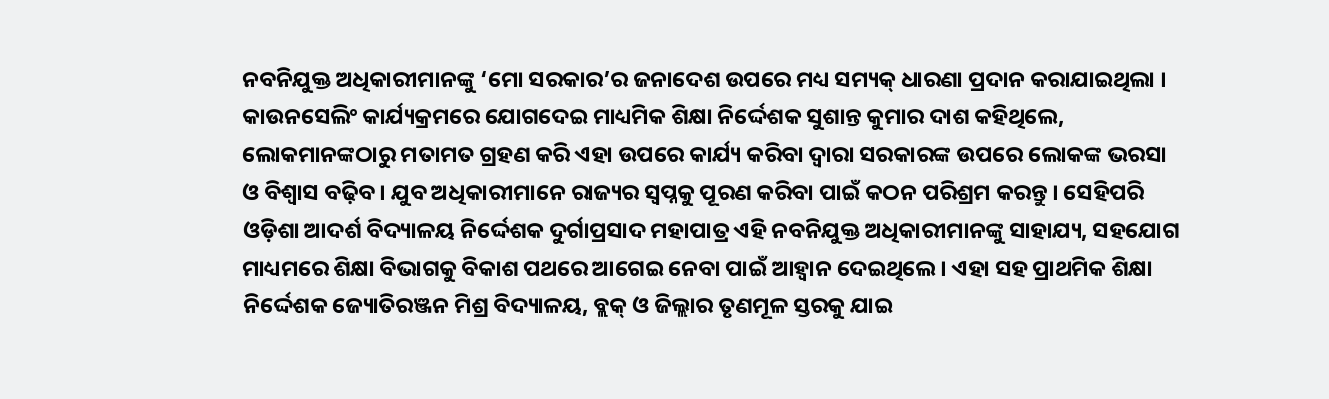ନବନିଯୁକ୍ତ ଅଧିକାରୀମାନଙ୍କୁ ‘ମୋ ସରକାର’ର ଜନାଦେଶ ଉପରେ ମଧ୍ୟ ସମ୍ୟକ୍ ଧାରଣା ପ୍ରଦାନ କରାଯାଇଥିଲା । କାଉନସେଲିଂ କାର୍ଯ୍ୟକ୍ରମରେ ଯୋଗଦେଇ ମାଧ୍ୟମିକ ଶିକ୍ଷା ନିର୍ଦ୍ଦେଶକ ସୁଶାନ୍ତ କୁମାର ଦାଶ କହିଥିଲେ, ଲୋକମାନଙ୍କଠାରୁ ମତାମତ ଗ୍ରହଣ କରି ଏହା ଉପରେ କାର୍ଯ୍ୟ କରିବା ଦ୍ୱାରା ସରକାରଙ୍କ ଉପରେ ଲୋକଙ୍କ ଭରସା ଓ ବିଶ୍ୱାସ ବଢ଼ିବ । ଯୁବ ଅଧିକାରୀମାନେ ରାଜ୍ୟର ସ୍ୱପ୍ନକୁ ପୂରଣ କରିବା ପାଇଁ କଠନ ପରିଶ୍ରମ କରନ୍ତୁ । ସେହିପରି ଓଡ଼ିଶା ଆଦର୍ଶ ବିଦ୍ୟାଳୟ ନିର୍ଦ୍ଦେଶକ ଦୁର୍ଗାପ୍ରସାଦ ମହାପାତ୍ର ଏହି ନବନିଯୁକ୍ତ ଅଧିକାରୀମାନଙ୍କୁ ସାହାଯ୍ୟ, ସହଯୋଗ ମାଧ୍ୟମରେ ଶିକ୍ଷା ବିଭାଗକୁ ବିକାଶ ପଥରେ ଆଗେଇ ନେବା ପାଇଁ ଆହ୍ୱାନ ଦେଇଥିଲେ । ଏହା ସହ ପ୍ରାଥମିକ ଶିକ୍ଷା ନିର୍ଦ୍ଦେଶକ ଜ୍ୟୋତିରଞ୍ଜନ ମିଶ୍ର ବିଦ୍ୟାଳୟ, ବ୍ଲକ୍ ଓ ଜିଲ୍ଲାର ତୃଣମୂଳ ସ୍ତରକୁ ଯାଇ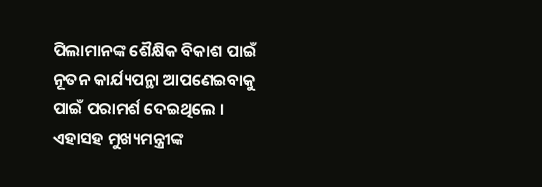ପିଲାମାନଙ୍କ ଶୈକ୍ଷିକ ବିକାଶ ପାଇଁ ନୂତନ କାର୍ଯ୍ୟପନ୍ଥା ଆପଣେଇବାକୁ ପାଇଁ ପରାମର୍ଶ ଦେଇଥିଲେ । ଏହାସହ ମୁଖ୍ୟମନ୍ତ୍ରୀଙ୍କ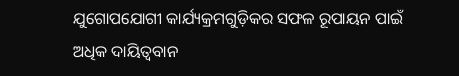ଯୁଗୋପଯୋଗୀ କାର୍ଯ୍ୟକ୍ରମଗୁଡ଼ିକର ସଫଳ ରୂପାୟନ ପାଇଁ ଅଧିକ ଦାୟିତ୍ୱବାନ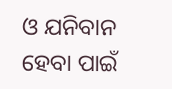ଓ ଯନିବାନ ହେବା ପାଇଁ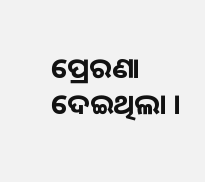ପ୍ରେରଣା ଦେଇଥିଲା ।